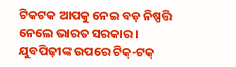ଟିକଟକ ଆପକୁ ନେଇ ବଡ଼ ନିଷ୍ପତ୍ତି ନେଲେ ଭାରତ ସରକାର ।
ଯୁବପିଢ଼ୀଙ୍କ ଉପରେ ଟିକ୍-ଟକ୍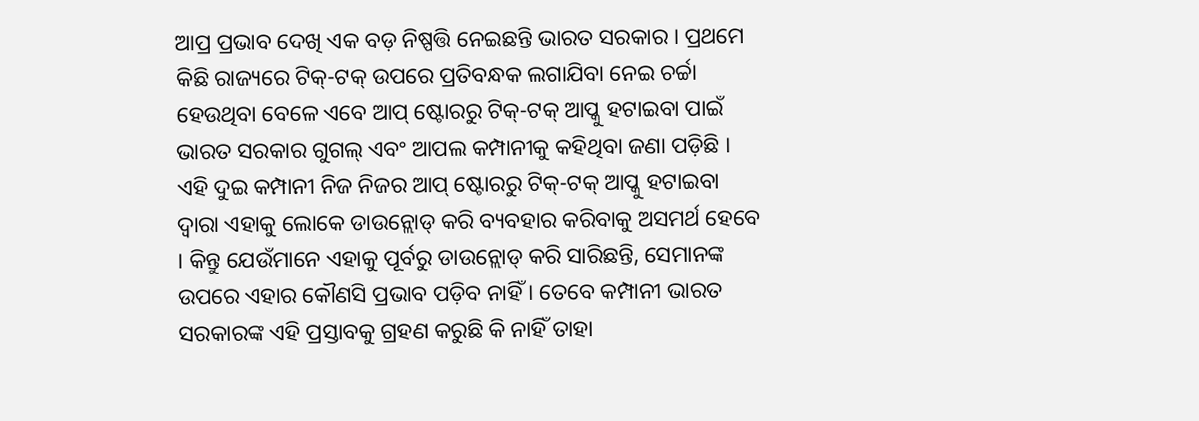ଆପ୍ର ପ୍ରଭାବ ଦେଖି ଏକ ବଡ଼ ନିଷ୍ପତ୍ତି ନେଇଛନ୍ତି ଭାରତ ସରକାର । ପ୍ରଥମେ କିଛି ରାଜ୍ୟରେ ଟିକ୍-ଟକ୍ ଉପରେ ପ୍ରତିବନ୍ଧକ ଲଗାଯିବା ନେଇ ଚର୍ଚ୍ଚା ହେଉଥିବା ବେଳେ ଏବେ ଆପ୍ ଷ୍ଟୋରରୁ ଟିକ୍-ଟକ୍ ଆପ୍କୁ ହଟାଇବା ପାଇଁ ଭାରତ ସରକାର ଗୁଗଲ୍ ଏବଂ ଆପଲ କମ୍ପାନୀକୁ କହିଥିବା ଜଣା ପଡ଼ିଛି । ଏହି ଦୁଇ କମ୍ପାନୀ ନିଜ ନିଜର ଆପ୍ ଷ୍ଟୋରରୁ ଟିକ୍-ଟକ୍ ଆପ୍କୁ ହଟାଇବା ଦ୍ୱାରା ଏହାକୁ ଲୋକେ ଡାଉନ୍ଲୋଡ୍ କରି ବ୍ୟବହାର କରିବାକୁ ଅସମର୍ଥ ହେବେ । କିନ୍ତୁ ଯେଉଁମାନେ ଏହାକୁ ପୂର୍ବରୁ ଡାଉନ୍ଲୋଡ୍ କରି ସାରିଛନ୍ତି, ସେମାନଙ୍କ ଉପରେ ଏହାର କୌଣସି ପ୍ରଭାବ ପଡ଼ିବ ନାହିଁ । ତେବେ କମ୍ପାନୀ ଭାରତ ସରକାରଙ୍କ ଏହି ପ୍ରସ୍ତାବକୁ ଗ୍ରହଣ କରୁଛି କି ନାହିଁ ତାହା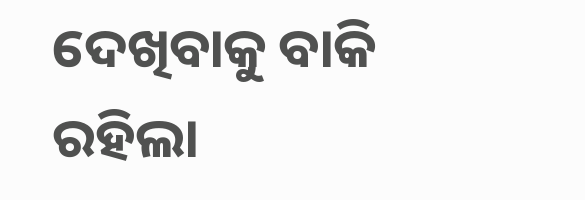ଦେଖିବାକୁ ବାକି ରହିଲା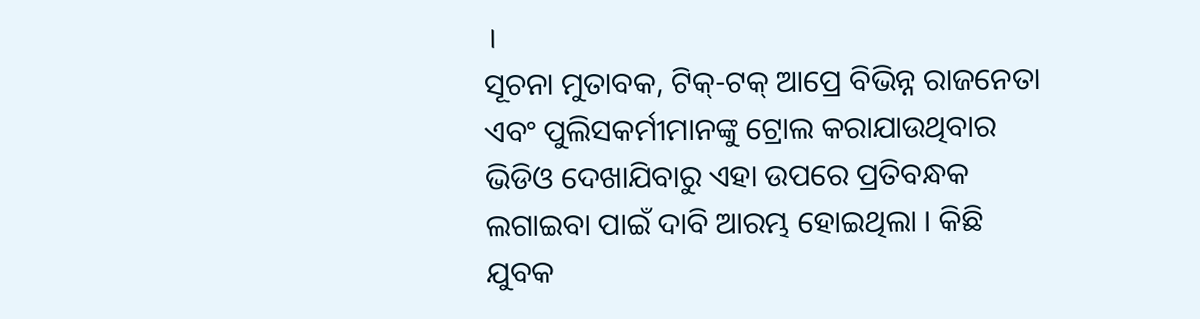।
ସୂଚନା ମୁତାବକ, ଟିକ୍-ଟକ୍ ଆପ୍ରେ ବିଭିନ୍ନ ରାଜନେତା ଏବଂ ପୁଲିସକର୍ମୀମାନଙ୍କୁ ଟ୍ରୋଲ କରାଯାଉଥିବାର ଭିଡିଓ ଦେଖାଯିବାରୁ ଏହା ଉପରେ ପ୍ରତିବନ୍ଧକ ଲଗାଇବା ପାଇଁ ଦାବି ଆରମ୍ଭ ହୋଇଥିଲା । କିଛି ଯୁବକ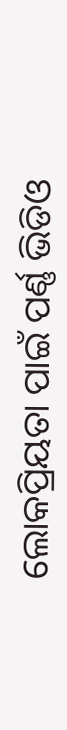ଲୋକପ୍ରିୟତା ପାଇଁ ପର୍ଣ୍ଣ ଭିଡିଓ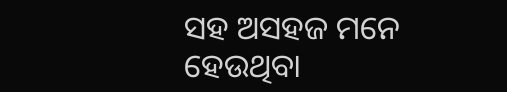ସହ ଅସହଜ ମନେ ହେଉଥିବା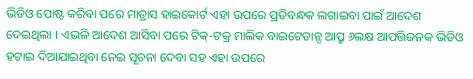ଭିଡିଓ ପୋଷ୍ଟ କରିବା ପରେ ମାଡ୍ରାସ ହାଇକୋର୍ଟ ଏହା ଉପରେ ପ୍ରତିବନ୍ଧକ ଲଗାଇବା ପାଇଁ ଆଦେଶ ଦେଇଥିଲା । ଏଭଳି ଆଦେଶ ଆସିବା ପରେ ଟିକ୍-ଟକ୍ର ମାଲିକ ବାଇଟେଡାନ୍ସ ଆପ୍ରୁ ୬ଲକ୍ଷ ଆପତ୍ତିଜନକ ଭିଡିଓ ହଟାଇ ଦିଆଯାଇଥିବା ନେଇ ସୂଚନା ଦେବା ସହ ଏହା ଉପରେ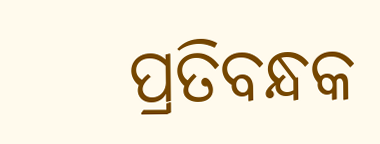ପ୍ରତିବନ୍ଧକ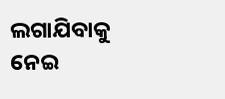ଲଗାଯିବାକୁ ନେଇ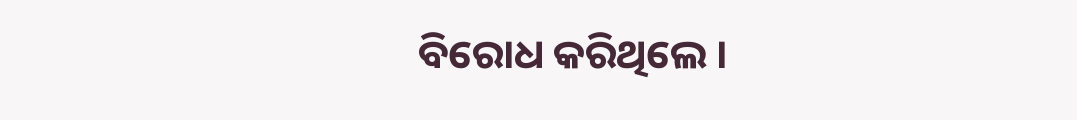ବିରୋଧ କରିଥିଲେ ।